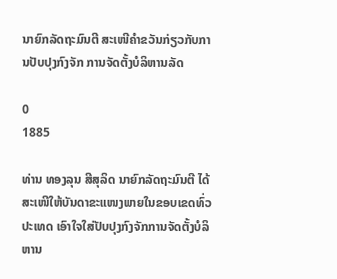ນາຍົກລັດຖະມົນຕີ ສະເໜີຄຳຂວັນກ່ຽວກັບການປັບປຸງກົງຈັກ ການຈັດຕັ້ງບໍລິຫານລັດ

0
1885

ທ່ານ ທອງລຸນ ສີສຸລິດ ນາຍົກລັດຖະມົນຕີ ໄດ້ສະເໜີໃຫ້ບັນດາຂະແໜງພາຍໃນຂອບເຂດທົ່ວປະເທດ ເອົາໃຈໃສ່ປັບປຸງກົງຈັກການຈັດຕັ້ງບໍລິຫານ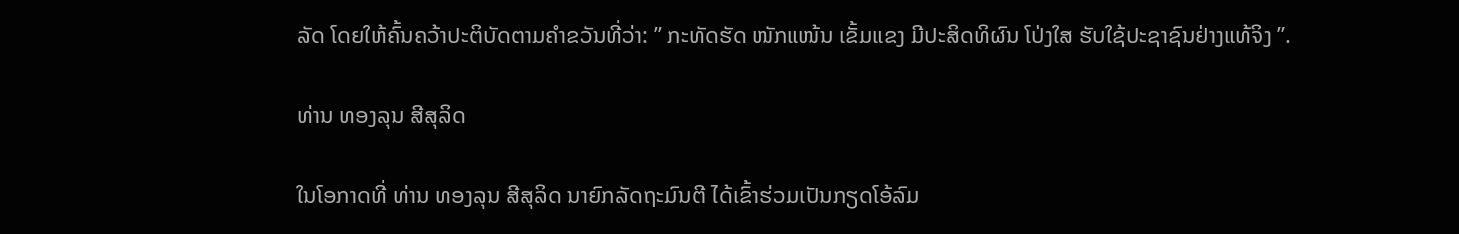ລັດ ໂດຍໃຫ້ຄົ້ນຄວ້າປະຕິບັດຕາມຄຳຂວັນທີ່ວ່າ: ” ກະທັດຮັດ ໜັກແໜ້ນ ເຂັ້ມແຂງ ມີປະສິດທິຜົນ ໂປ່ງໃສ ຮັບໃຊ້ປະຊາຊົນຢ່າງແທ້ຈິງ ”.

ທ່ານ ທອງລຸນ ສີສຸລິດ

ໃນໂອກາດທີ່ ທ່ານ ທອງລຸນ ສີສຸລິດ ນາຍົກລັດຖະມົນຕີ ໄດ້ເຂົ້າຮ່ວມເປັນກຽດໂອ້ລົມ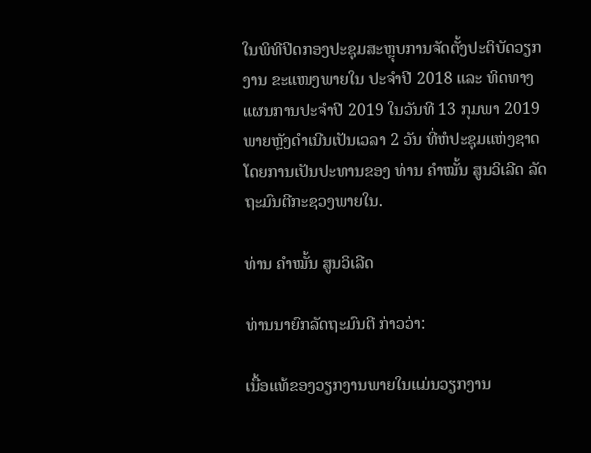ໃນພິທີປິດກອງປະຊຸມສະຫຼຸບການຈັດຕັ້ງປະຕິບັດວຽກງານ ຂະແໜງພາຍໃນ ປະຈໍາປີ 2018 ແລະ ທິດທາງ ແຜນການປະຈໍາປີ 2019 ໃນວັນທີ 13 ກຸມພາ 2019 ພາຍຫຼັງດຳເນີນເປັນເວລາ 2 ວັນ ທີ່ຫໍປະຊຸມແຫ່ງຊາດ ໂດຍການເປັນປະທານຂອງ ທ່ານ ຄໍາໝັ້ນ ສູນວິເລີດ ລັດຖະມົນຕີກະຊວງພາຍໃນ.

ທ່ານ ຄໍາໝັ້ນ ສູນວິເລີດ

ທ່ານນາຍົກລັດຖະມົນຕີ ກ່າວວ່າ:

ເນື້ອແທ້ຂອງວຽກງານພາຍໃນແມ່ນວຽກງານ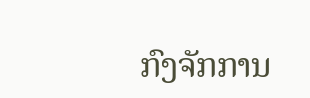ກົງຈັກການ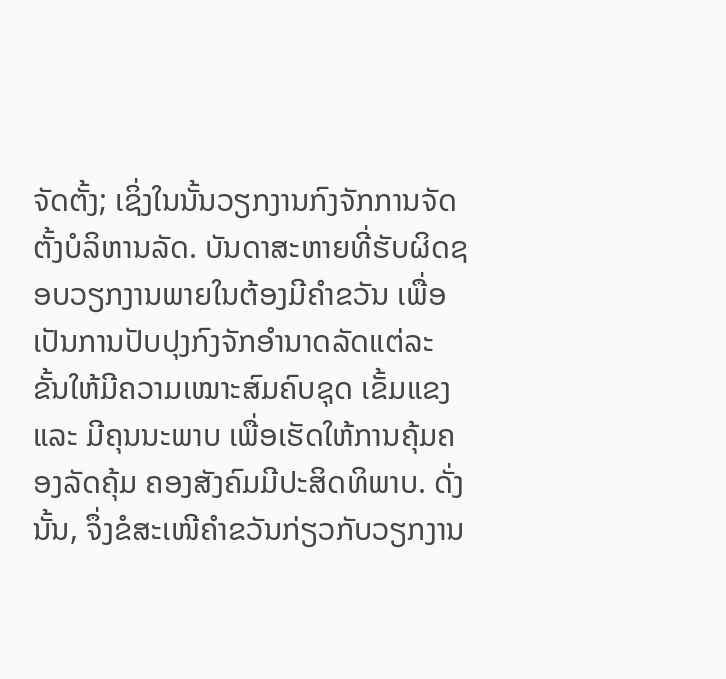ຈັດຕັ້ງ; ເຊິ່ງໃນນັ້ນວຽກງານກົງຈັກການຈັດຕັ້ງບໍລິຫານລັດ. ບັນດາສະຫາຍທີ່ຮັບຜິດຊອບວຽກງານພາຍໃນຕ້ອງມີຄຳຂວັນ ເພື່ອເປັນການປັບປຸງກົງຈັກອຳນາດລັດແຕ່ລະຂັ້ນໃຫ້ມີຄວາມເໝາະສົມຄົບຊຸດ ເຂັ້ມແຂງ ແລະ ມີຄຸນນະພາບ ເພື່ອເຮັດໃຫ້ການຄຸ້ມຄອງລັດຄຸ້ມ ຄອງສັງຄົມມີປະສິດທິພາບ. ດັ່ງນັ້ນ, ຈຶ່ງຂໍສະເໜີຄຳຂວັນກ່ຽວກັບວຽກງານ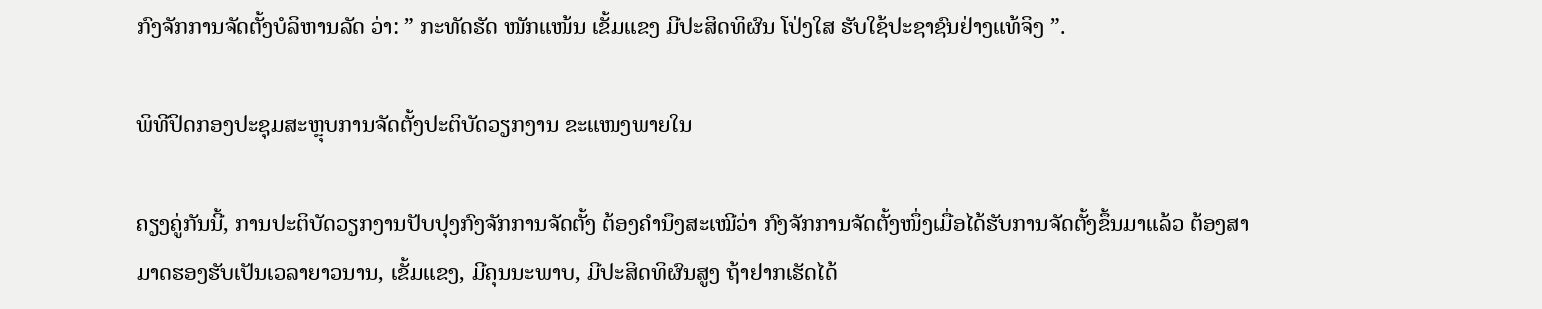ກົງຈັກການຈັດຕັ້ງບໍລິຫານລັດ ວ່າ: ” ກະທັດຮັດ ໜັກແໜ້ນ ເຂັ້ມແຂງ ມີປະສິດທິຜົນ ໂປ່ງໃສ ຮັບໃຊ້ປະຊາຊົນຢ່າງແທ້ຈິງ ”.

ພິທີປິດກອງປະຊຸມສະຫຼຸບການຈັດຕັ້ງປະຕິບັດວຽກງານ ຂະແໜງພາຍໃນ

ຄຽງຄູ່ກັນນີ້, ການປະຕິບັດວຽກງານປັບປຸງກົງຈັກການຈັດຕັ້ງ ຕ້ອງຄຳນຶງສະເໝີວ່າ ກົງຈັກການຈັດຕັ້ງໜຶ່ງເມື່ອໄດ້ຮັບການຈັດຕັ້ງຂຶ້ນມາແລ້ວ ຕ້ອງສາມາດຮອງຮັບເປັນເວລາຍາວນານ, ເຂັ້ມແຂງ, ມີຄຸນນະພາບ, ມີປະສິດທິຜົນສູງ ຖ້າຢາກເຮັດໄດ້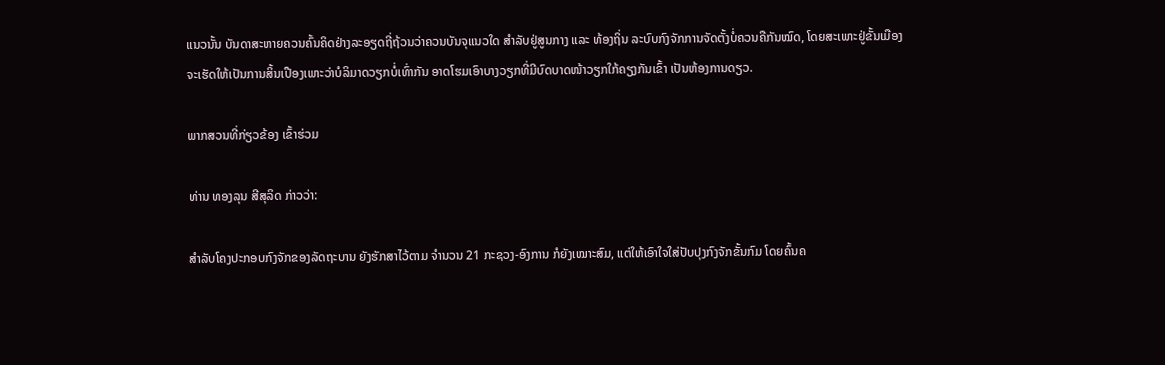ແນວນັ້ນ ບັນດາສະຫາຍຄວນຄົ້ນຄິດຢ່າງລະອຽດຖີ່ຖ້ວນວ່າຄວນບັນຈຸແນວໃດ ສຳລັບຢູ່ສູນກາງ ແລະ ທ້ອງຖິ່ນ ລະບົບກົງຈັກການຈັດຕັ້ງບໍ່ຄວນຄືກັນໝົດ, ໂດຍສະເພາະຢູ່ຂັ້ນເມືອງຈະເຮັດໃຫ້ເປັນການສິ້ນເປືອງເພາະວ່າບໍລິມາດວຽກບໍ່ເທົ່າກັນ ອາດໂຮມເອົາບາງວຽກທີ່ມີບົດບາດໜ້າວຽກໃກ້ຄຽງກັນເຂົ້າ ເປັນຫ້ອງການດຽວ.

ພາກສວນທີ່ກ່ຽວຂ້ອງ ເຂົ້າຮ່ວມ

ທ່ານ ທອງລຸນ ສີສຸລິດ ກ່າວວ່າ:

ສຳລັບໂຄງປະກອບກົງຈັກຂອງລັດຖະບານ ຍັງຮັກສາໄວ້ຕາມ ຈຳນວນ 21 ກະຊວງ-ອົງການ ກໍຍັງເໝາະສົມ, ແຕ່ໃຫ້ເອົາໃຈໃສ່ປັບປຸງກົງຈັກຂັ້ນກົມ ໂດຍຄົ້ນຄ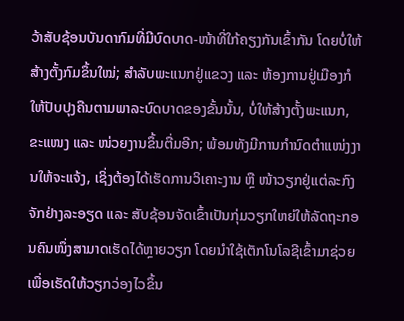ວ້າສັບຊ້ອນບັນດາກົມທີ່ມີບົດບາດ-ໜ້າທີ່ໃກ້ຄຽງກັນເຂົ້າກັນ ໂດຍບໍ່ໃຫ້ສ້າງຕັ້ງກົມຂຶ້ນໃໝ່; ສຳລັບພະແນກຢູ່ແຂວງ ແລະ ຫ້ອງການຢູ່ເມືອງກໍໃຫ້ປັບປຸງຄືນຕາມພາລະບົດບາດຂອງຂັ້ນນັ້ນ, ບໍ່ໃຫ້ສ້າງຕັ້ງພະແນກ, ຂະແໜງ ແລະ ໜ່ວຍງານຂຶ້ນຕື່ມອີກ; ພ້ອມທັງມີການກໍານົດຕຳແໜ່ງງານໃຫ້ຈະແຈ້ງ, ເຊິ່ງຕ້ອງໄດ້ເຮັດການວິເຄາະງານ ຫຼື ໜ້າວຽກຢູ່ແຕ່ລະກົງຈັກຢ່າງລະອຽດ ແລະ ສັບຊ້ອນຈັດເຂົ້າເປັນກຸ່ມວຽກໃຫຍ່ໃຫ້ລັດຖະກອນຄົນໜຶ່ງສາມາດເຮັດໄດ້ຫຼາຍວຽກ ໂດຍນຳໃຊ້ເຕັກໂນໂລຊີເຂົ້າມາຊ່ວຍ ເພື່ອເຮັດໃຫ້ວຽກວ່ອງໄວຂຶ້ນ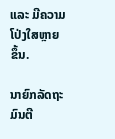ແລະ ມີຄວາມໂປ່ງໃສຫຼາຍຂຶ້ນ.

ນາຍົກລັດຖະມົນຕີ